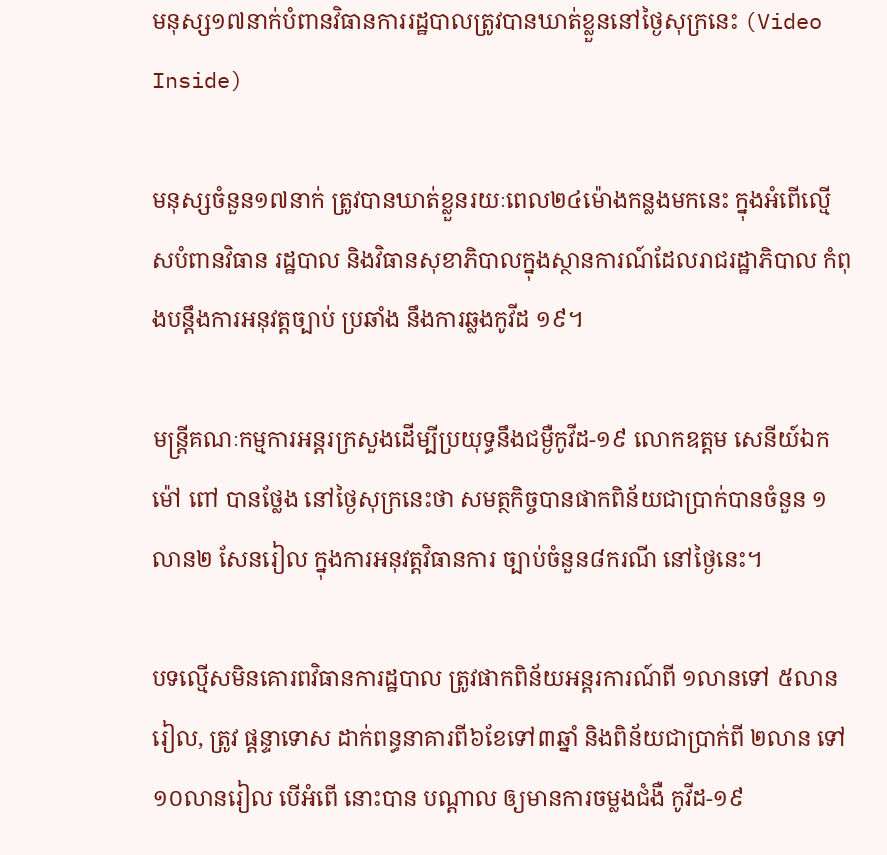មនុស្ស១៧នាក់បំពានវិធានការរដ្ឋបាលត្រូវបានឃាត់ខ្លួននៅថ្ងៃសុក្រនេះ (Video Inside)

មនុស្សចំនួន១៧នាក់ ត្រូវបានឃាត់ខ្លួនរយៈពេល២៤ម៉ោងកន្លងមកនេះ ក្នុងអំពើល្មើសបំពានវិធាន រដ្ឋបាល និងវិធានសុខាភិបាលក្នុងស្ថានការណ៍ដែលរាជរដ្ឋាភិបាល កំពុងបន្តឹងការអនុវត្តច្បាប់ ប្រឆាំង នឹងការឆ្លងកូវីដ ១៩។

មន្ត្រីគណៈកម្មការអន្តរក្រសួងដើម្បីប្រយុទ្ធនឹងជម្ងឺកូវីដ-១៩ លោកឧត្តម សេនីយ៍ឯក ម៉ៅ ពៅ បានថ្លែង នៅថ្ងៃសុក្រនេះថា សមត្ថកិច្ចបានផាកពិន័យជាប្រាក់បានចំនួន ១លាន២ សែនរៀល ក្នុងការអនុវត្តវិធានការ ច្បាប់ចំនួន៨ករណី នៅថ្ងៃនេះ។

បទល្មើសមិនគោរពវិធានការដ្ឋបាល ត្រូវផាកពិន័យអន្តរការណ៍ពី ១លានទៅ ៥លានរៀល, ត្រូវ ផ្ដន្ទាទោស ដាក់ពន្ធនាគារពី៦ខែទៅ៣ឆ្នាំ និងពិន័យជាប្រាក់ពី ២លាន ទៅ ១០លានរៀល បើអំពើ នោះបាន បណ្ដាល ឲ្យមានការចម្លងជំងឺ កូវីដ-១៩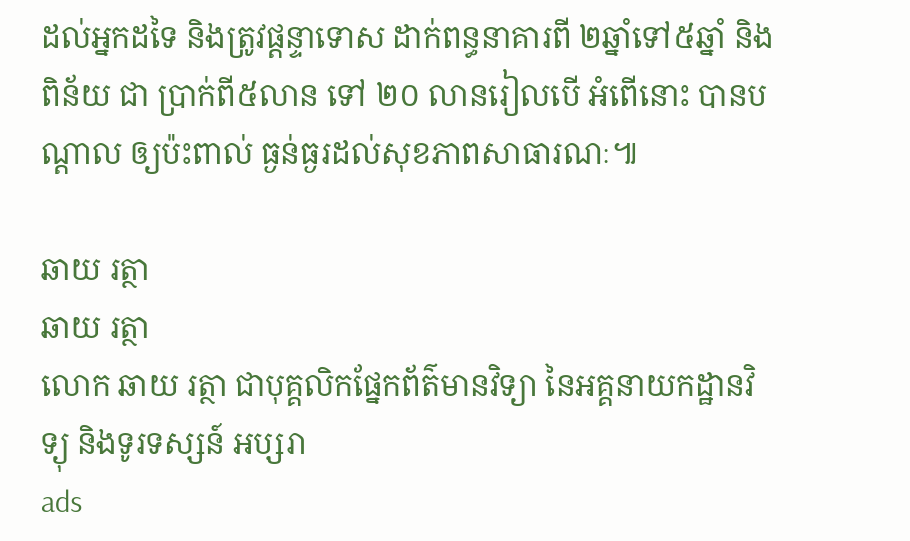ដល់អ្នកដទៃ និងត្រូវផ្ដន្ទាទោស ដាក់ពន្ធនាគារពី ២ឆ្នាំទៅ៥ឆ្នាំ និងពិន័យ ជា ប្រាក់ពី៥លាន ទៅ ២០ លានរៀលបើ អំពើនោះ បានបណ្ដាល ឲ្យប៉ះពាល់ ធ្ងន់ធ្ងរដល់សុខភាពសាធារណៈ៕

ឆាយ រត្ថា
ឆាយ រត្ថា
លោក ឆាយ រត្ថា ជាបុគ្គលិកផ្នែកព័ត៌មានវិទ្យា នៃអគ្គនាយកដ្ឋានវិទ្យុ និងទូរទស្សន៍ អប្សរា
ads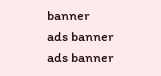banner
ads banner
ads banner